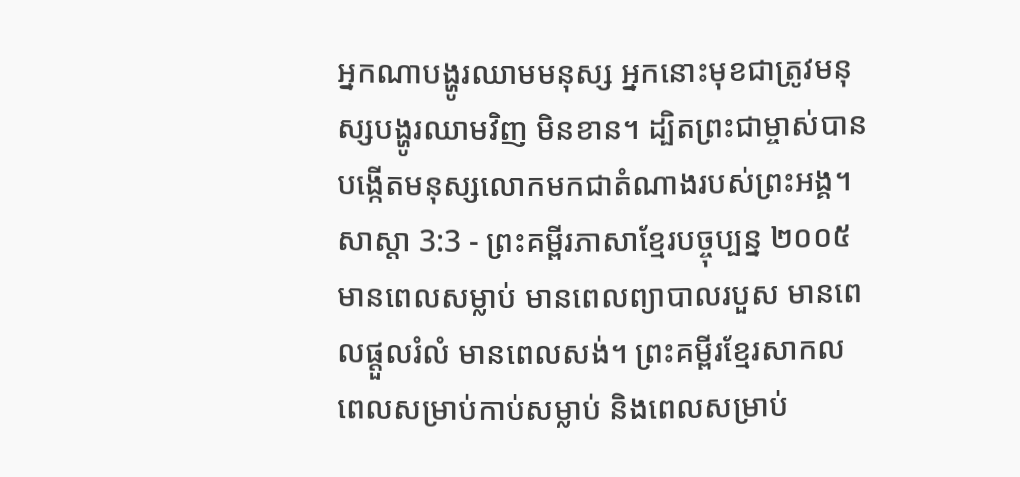អ្នកណាបង្ហូរឈាមមនុស្ស អ្នកនោះមុខជាត្រូវមនុស្សបង្ហូរឈាមវិញ មិនខាន។ ដ្បិតព្រះជាម្ចាស់បានបង្កើតមនុស្សលោកមកជាតំណាងរបស់ព្រះអង្គ។
សាស្តា 3:3 - ព្រះគម្ពីរភាសាខ្មែរបច្ចុប្បន្ន ២០០៥ មានពេលសម្លាប់ មានពេលព្យាបាលរបួស មានពេលផ្ដួលរំលំ មានពេលសង់។ ព្រះគម្ពីរខ្មែរសាកល ពេលសម្រាប់កាប់សម្លាប់ និងពេលសម្រាប់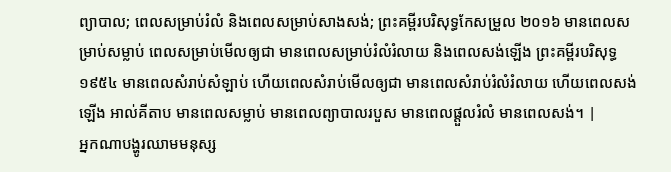ព្យាបាល; ពេលសម្រាប់រំលំ និងពេលសម្រាប់សាងសង់; ព្រះគម្ពីរបរិសុទ្ធកែសម្រួល ២០១៦ មានពេលសម្រាប់សម្លាប់ ពេលសម្រាប់មើលឲ្យជា មានពេលសម្រាប់រំលំរំលាយ និងពេលសង់ឡើង ព្រះគម្ពីរបរិសុទ្ធ ១៩៥៤ មានពេលសំរាប់សំឡាប់ ហើយពេលសំរាប់មើលឲ្យជា មានពេលសំរាប់រំលំរំលាយ ហើយពេលសង់ឡើង អាល់គីតាប មានពេលសម្លាប់ មានពេលព្យាបាលរបួស មានពេលផ្ដួលរំលំ មានពេលសង់។ |
អ្នកណាបង្ហូរឈាមមនុស្ស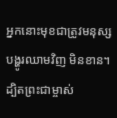អ្នកនោះមុខជាត្រូវមនុស្សបង្ហូរឈាមវិញ មិនខាន។ ដ្បិតព្រះជាម្ចាស់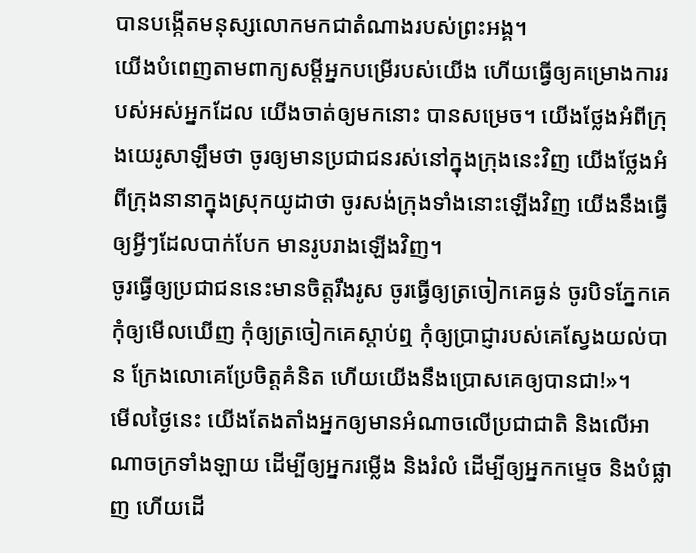បានបង្កើតមនុស្សលោកមកជាតំណាងរបស់ព្រះអង្គ។
យើងបំពេញតាមពាក្យសម្ដីអ្នកបម្រើរបស់យើង ហើយធ្វើឲ្យគម្រោងការរបស់អស់អ្នកដែល យើងចាត់ឲ្យមកនោះ បានសម្រេច។ យើងថ្លែងអំពីក្រុងយេរូសាឡឹមថា ចូរឲ្យមានប្រជាជនរស់នៅក្នុងក្រុងនេះវិញ យើងថ្លែងអំពីក្រុងនានាក្នុងស្រុកយូដាថា ចូរសង់ក្រុងទាំងនោះឡើងវិញ យើងនឹងធ្វើឲ្យអ្វីៗដែលបាក់បែក មានរូបរាងឡើងវិញ។
ចូរធ្វើឲ្យប្រជាជននេះមានចិត្តរឹងរូស ចូរធ្វើឲ្យត្រចៀកគេធ្ងន់ ចូរបិទភ្នែកគេ កុំឲ្យមើលឃើញ កុំឲ្យត្រចៀកគេស្ដាប់ឮ កុំឲ្យប្រាជ្ញារបស់គេស្វែងយល់បាន ក្រែងលោគេប្រែចិត្តគំនិត ហើយយើងនឹងប្រោសគេឲ្យបានជា!»។
មើលថ្ងៃនេះ យើងតែងតាំងអ្នកឲ្យមានអំណាចលើប្រជាជាតិ និងលើអាណាចក្រទាំងឡាយ ដើម្បីឲ្យអ្នករម្លើង និងរំលំ ដើម្បីឲ្យអ្នកកម្ទេច និងបំផ្លាញ ហើយដើ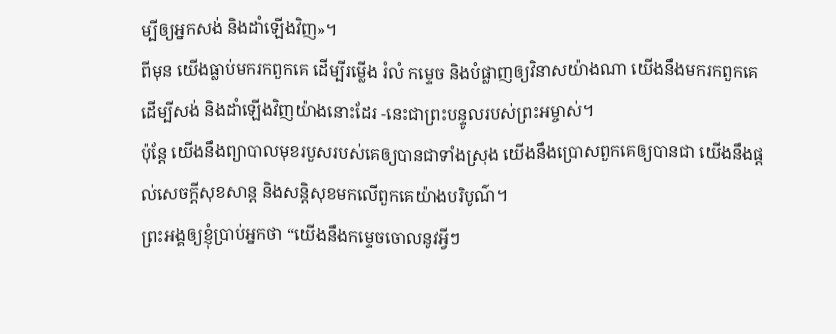ម្បីឲ្យអ្នកសង់ និងដាំឡើងវិញ»។
ពីមុន យើងធ្លាប់មករកពួកគេ ដើម្បីរម្លើង រំលំ កម្ទេច និងបំផ្លាញឲ្យវិនាសយ៉ាងណា យើងនឹងមករកពួកគេ ដើម្បីសង់ និងដាំឡើងវិញយ៉ាងនោះដែរ -នេះជាព្រះបន្ទូលរបស់ព្រះអម្ចាស់។
ប៉ុន្តែ យើងនឹងព្យាបាលមុខរបួសរបស់គេឲ្យបានជាទាំងស្រុង យើងនឹងប្រោសពួកគេឲ្យបានជា យើងនឹងផ្ដល់សេចក្ដីសុខសាន្ត និងសន្តិសុខមកលើពួកគេយ៉ាងបរិបូណ៌។
ព្រះអង្គឲ្យខ្ញុំប្រាប់អ្នកថា “យើងនឹងកម្ទេចចោលនូវអ្វីៗ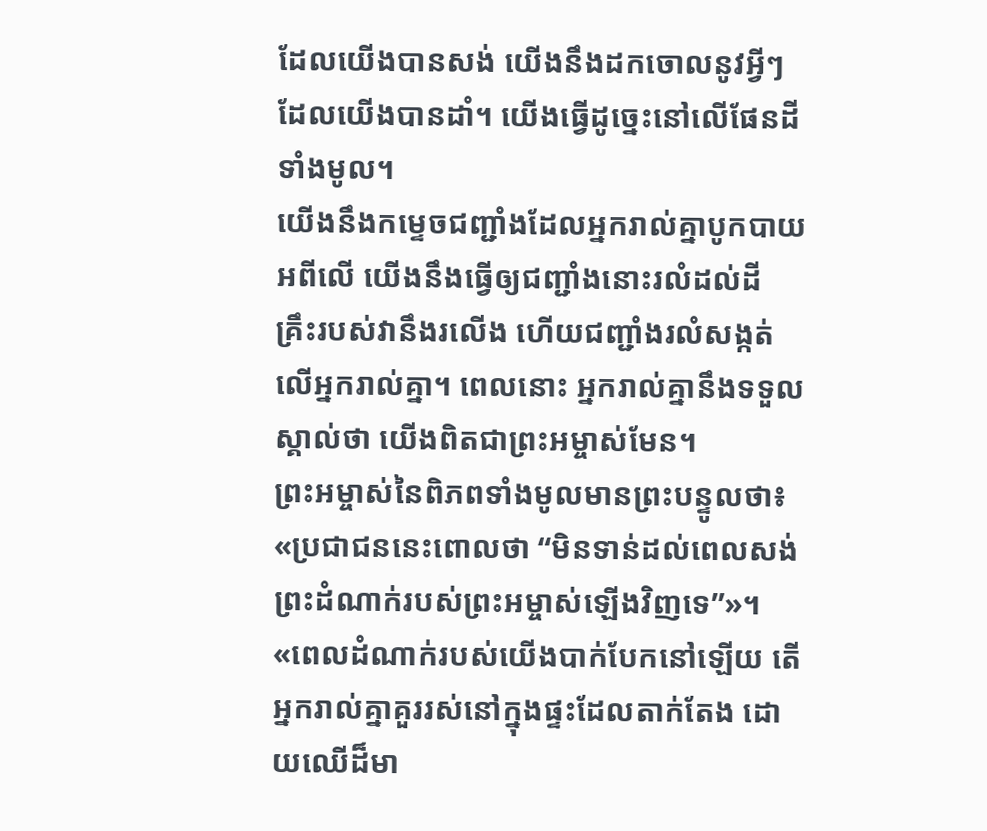ដែលយើងបានសង់ យើងនឹងដកចោលនូវអ្វីៗដែលយើងបានដាំ។ យើងធ្វើដូច្នេះនៅលើផែនដីទាំងមូល។
យើងនឹងកម្ទេចជញ្ជាំងដែលអ្នករាល់គ្នាបូកបាយអពីលើ យើងនឹងធ្វើឲ្យជញ្ជាំងនោះរលំដល់ដី គ្រឹះរបស់វានឹងរលើង ហើយជញ្ជាំងរលំសង្កត់លើអ្នករាល់គ្នា។ ពេលនោះ អ្នករាល់គ្នានឹងទទួលស្គាល់ថា យើងពិតជាព្រះអម្ចាស់មែន។
ព្រះអម្ចាស់នៃពិភពទាំងមូលមានព្រះបន្ទូលថា៖ «ប្រជាជននេះពោលថា “មិនទាន់ដល់ពេលសង់ព្រះដំណាក់របស់ព្រះអម្ចាស់ឡើងវិញទេ”»។
«ពេលដំណាក់របស់យើងបាក់បែកនៅឡើយ តើអ្នករាល់គ្នាគួររស់នៅក្នុងផ្ទះដែលតាក់តែង ដោយឈើដ៏មា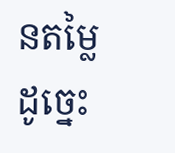នតម្លៃដូច្នេះ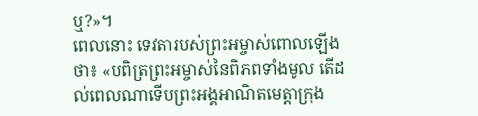ឬ?»។
ពេលនោះ ទេវតារបស់ព្រះអម្ចាស់ពោលឡើងថា៖ «បពិត្រព្រះអម្ចាស់នៃពិភពទាំងមូល តើដល់ពេលណាទើបព្រះអង្គអាណិតមេត្តាក្រុង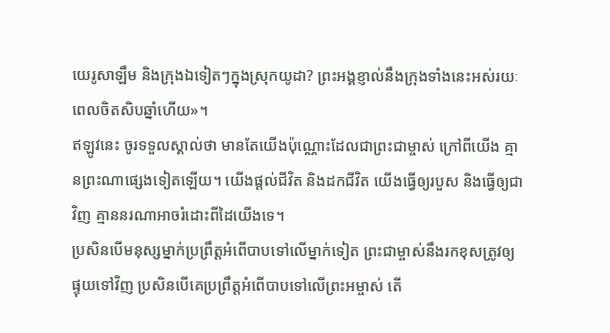យេរូសាឡឹម និងក្រុងឯទៀតៗក្នុងស្រុកយូដា? ព្រះអង្គខ្ញាល់នឹងក្រុងទាំងនេះអស់រយៈពេលចិតសិបឆ្នាំហើយ»។
ឥឡូវនេះ ចូរទទួលស្គាល់ថា មានតែយើងប៉ុណ្ណោះដែលជាព្រះជាម្ចាស់ ក្រៅពីយើង គ្មានព្រះណាផ្សេងទៀតឡើយ។ យើងផ្ដល់ជីវិត និងដកជីវិត យើងធ្វើឲ្យរបួស និងធ្វើឲ្យជាវិញ គ្មាននរណាអាចរំដោះពីដៃយើងទេ។
ប្រសិនបើមនុស្សម្នាក់ប្រព្រឹត្តអំពើបាបទៅលើម្នាក់ទៀត ព្រះជាម្ចាស់នឹងរកខុសត្រូវឲ្យ ផ្ទុយទៅវិញ ប្រសិនបើគេប្រព្រឹត្តអំពើបាបទៅលើព្រះអម្ចាស់ តើ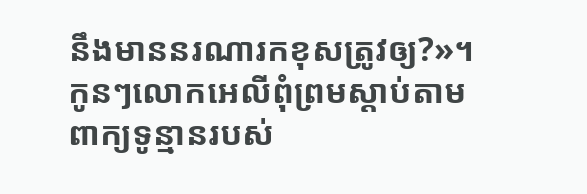នឹងមាននរណារកខុសត្រូវឲ្យ?»។ កូនៗលោកអេលីពុំព្រមស្ដាប់តាមពាក្យទូន្មានរបស់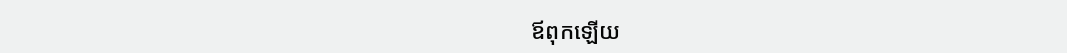ឪពុកឡើយ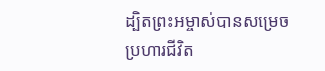ដ្បិតព្រះអម្ចាស់បានសម្រេចប្រហារជីវិត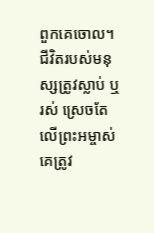ពួកគេចោល។
ជីវិតរបស់មនុស្សត្រូវស្លាប់ ឬរស់ ស្រេចតែលើព្រះអម្ចាស់ គេត្រូវ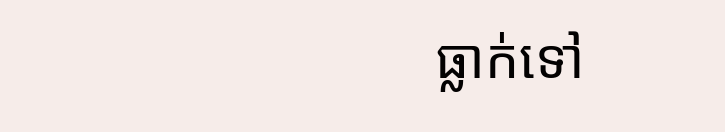ធ្លាក់ទៅ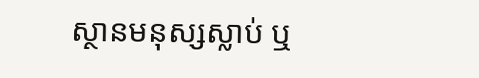ស្ថានមនុស្សស្លាប់ ឬ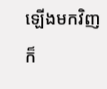ឡើងមកវិញ ក៏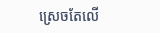ស្រេចតែលើ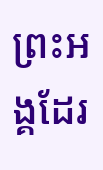ព្រះអង្គដែរ